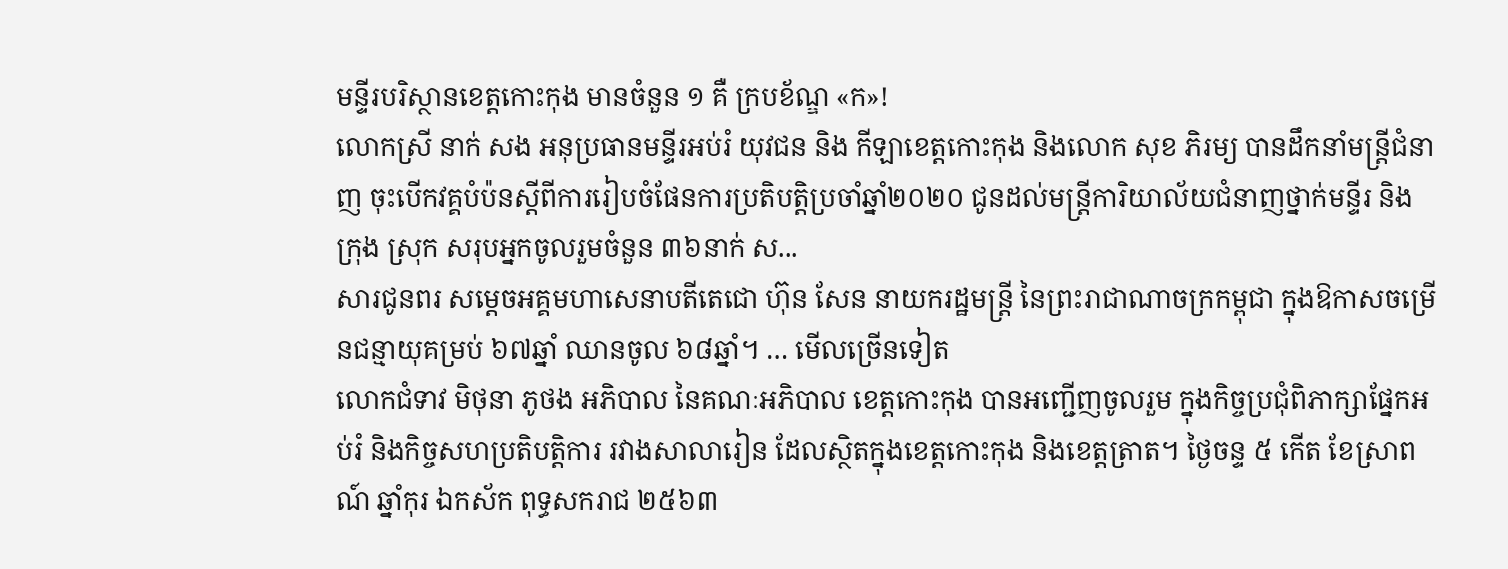មន្ទីរបរិស្ថានខេត្តកោះកុង មានចំនួន ១ គឺ ក្របខ័ណ្ឌ «ក»!
លោកស្រី នាក់ សង អនុប្រធានមន្ទីរអប់រំ យុវជន និង កីឡាខេត្តកោះកុង និងលោក សុខ ភិរម្យ បានដឹកនាំមន្ត្រីជំនាញ ចុះបើកវគ្គបំប៉នស្ដីពីការរៀបចំផែនការប្រតិបត្តិប្រចាំឆ្នាំ២០២០ ជូនដល់មន្ត្រីការិយាល័យជំនាញថ្នាក់មន្ទីរ និងក្រុង ស្រុក សរុបអ្នកចូលរួមចំនួន ៣៦នាក់ ស...
សារជូនពរ សម្ដេចអគ្គមហាសេនាបតីតេជោ ហ៊ុន សែន នាយករដ្ឋមន្ត្រី នៃព្រះរាជាណាចក្រកម្ពុជា ក្នុងឱកាសចម្រើនជន្មាយុគម្រប់ ៦៧ឆ្នាំ ឈានចូល ៦៨ឆ្នាំ។ … មើលច្រើនទៀត
លោកជំទាវ មិថុនា ភូថង អភិបាល នៃគណៈអភិបាល ខេត្តកោះកុង បានអញ្ជើញចូលរួម ក្នុងកិច្ចប្រជុំពិភាក្សាផ្នែកអប់រំ និងកិច្ចសហប្រតិបត្តិការ រវាងសាលារៀន ដែលស្ថិតក្នុងខេត្តកោះកុង និងខេត្តត្រាត។ ថ្ងៃចន្ទ ៥ កើត ខែស្រាពណ៍ ឆ្នាំកុរ ឯកស័ក ពុទ្ធសករាជ ២៥៦៣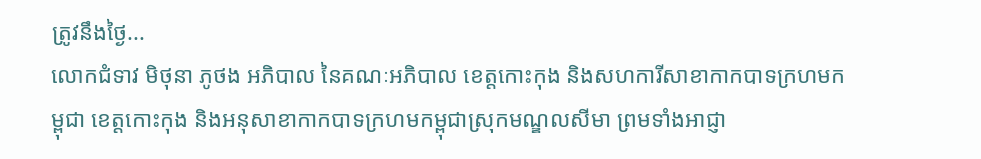ត្រូវនឹងថ្ងៃ...
លោកជំទាវ មិថុនា ភូថង អភិបាល នៃគណៈអភិបាល ខេត្តកោះកុង និងសហការីសាខាកាកបាទក្រហមកម្ពុជា ខេត្តកោះកុង និងអនុសាខាកាកបាទក្រហមកម្ពុជាស្រុកមណ្ឌលសីមា ព្រមទាំងអាជ្ញា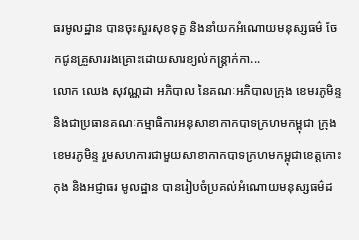ធរមូលដ្ឋាន បានចុះសួរសុខទុក្ខ និងនាំយកអំណោយមនុស្សធម៌ ចែកជូនគ្រួសាររងគ្រោះដោយសារខ្យល់កន្ត្រាក់កា...
លោក ឈេង សុវណ្ណដា អភិបាល នៃគណៈអភិបាលក្រុង ខេមរភូមិន្ទ និងជាប្រធានគណៈកម្មាធិការអនុសាខាកាកបាទក្រហមកម្ពុជា ក្រុងខេមរភូមិន្ទ រួមសហការជាមួយសាខាកាកបាទក្រហមកម្ពុជាខេត្តកោះកុង និងអជ្ញាធរ មូលដ្ឋាន បានរៀបចំប្រគល់អំណោយមនុស្សធម៌ដ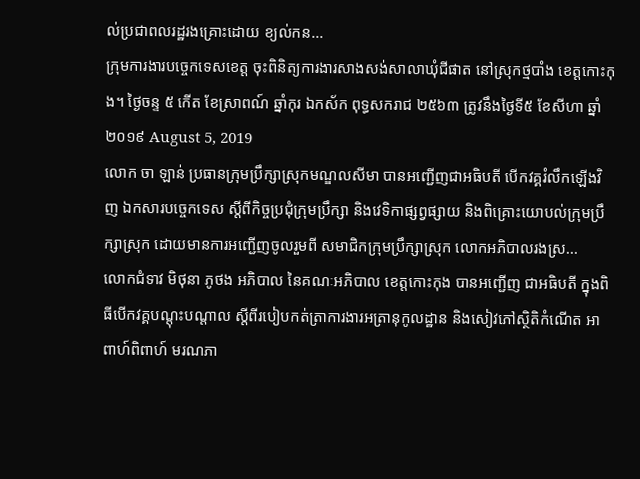ល់ប្រជាពលរដ្ឋរងគ្រោះដោយ ខ្យល់កន...
ក្រុមការងារបច្ចេកទេសខេត្ត ចុះពិនិត្យការងារសាងសង់សាលាឃុំជីផាត នៅស្រុកថ្មបាំង ខេត្តកោះកុង។ ថ្ងៃចន្ទ ៥ កើត ខែស្រាពណ៍ ឆ្នាំកុរ ឯកស័ក ពុទ្ធសករាជ ២៥៦៣ ត្រូវនឹងថ្ងៃទី៥ ខែសីហា ឆ្នាំ២០១៩ August 5, 2019
លោក ចា ឡាន់ ប្រធានក្រុមប្រឹក្សាស្រុកមណ្ឌលសីមា បានអញ្ជើញជាអធិបតី បើកវគ្គរំលឹកឡើងវិញ ឯកសារបច្ចេកទេស ស្ដីពីកិច្ចប្រជុំក្រុមប្រឹក្សា និងវេទិកាផ្សព្វផ្សាយ និងពិគ្រោះយោបល់ក្រុមប្រឹក្សាស្រុក ដោយមានការអញ្ជើញចូលរួមពី សមាជិកក្រុមប្រឹក្សាស្រុក លោកអភិបាលរងស្រ...
លោកជំទាវ មិថុនា ភូថង អភិបាល នៃគណៈអភិបាល ខេត្តកោះកុង បានអញ្ជើញ ជាអធិបតី ក្នុងពិធីបេីកវគ្គបណ្ដុះបណ្ដាល ស្ដីពីរបៀបកត់ត្រាការងារអត្រានុកូលដ្ឋាន និងសៀវភៅស្ថិតិកំណើត អាពាហ៍ពិពាហ៍ មរណភា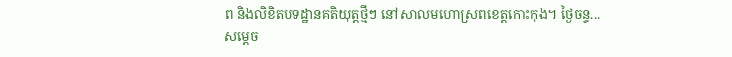ព និងលិខិតបទដ្ឋានគតិយុត្តថ្មីៗ នៅសាលមហោស្រពខេត្តកោះកុង។ ថ្ងៃចន្ទ...
សម្តេច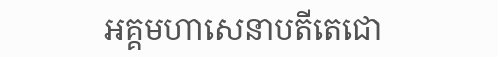អគ្គមហាសេនាបតីតេជោ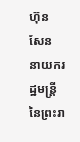ហ៊ុន សែន នាយករដ្ឋមន្ត្រី នៃព្រះរា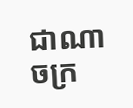ជាណាចក្រ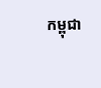កម្ពុជា